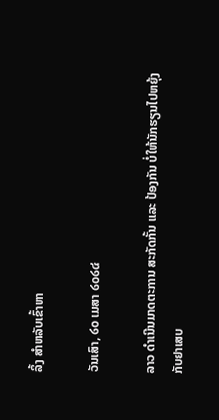ລິ້ງ ສຳຫລັບເຂົ້າຫາ

ວັນເສົາ, ໒໐ ເມສາ ໒໐໒໔

ລາວ ດຳເນີນມາດຕະການ ສະກັດກັ້ນ ແລະ ປ້ອງກັນ ບໍ່ໃຫ້ນັກຮຽນໄປຫຍຸ້ງກັບຢາເສບ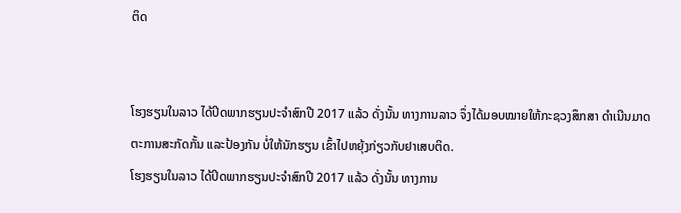ຕິດ


ໂຮງຮຽນໃນລາວ ໄດ້ປິດພາກຮຽນປະຈຳສົກປີ 2017 ແລ້ວ ດັ່ງນັ້ນ ທາງການລາວ ຈຶ່ງໄດ້ມອບໝາຍໃຫ້ກະຊວງສຶກສາ ດຳເນີນມາດຕະການສະກັດກັ້ນ ແລະປ້ອງກັນ ບໍ່ໃຫ້ນັກຮຽນ ເຂົ້າໄປຫຍຸ້ງກ່ຽວກັບຢາເສບຕິດ.
ໂຮງຮຽນໃນລາວ ໄດ້ປິດພາກຮຽນປະຈຳສົກປີ 2017 ແລ້ວ ດັ່ງນັ້ນ ທາງການ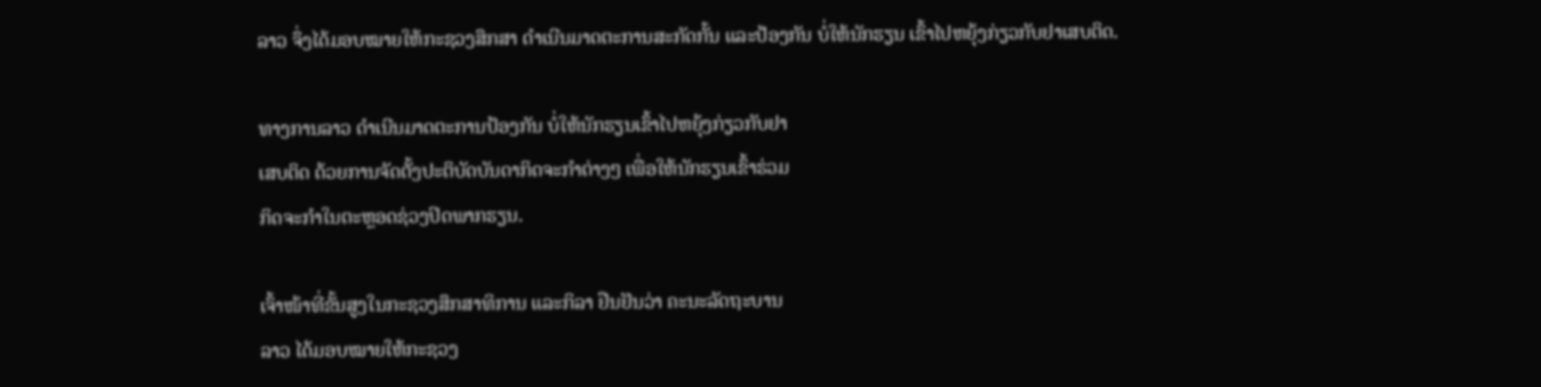ລາວ ຈຶ່ງໄດ້ມອບໝາຍໃຫ້ກະຊວງສຶກສາ ດຳເນີນມາດຕະການສະກັດກັ້ນ ແລະປ້ອງກັນ ບໍ່ໃຫ້ນັກຮຽນ ເຂົ້າໄປຫຍຸ້ງກ່ຽວກັບຢາເສບຕິດ.

ທາງການລາວ ດຳເນີນມາດຕະການປ້ອງກັນ ບໍ່ໃຫ້ນັກຮຽນເຂົ້າໄປຫຍຸ້ງກ່ຽວກັບຢາ
ເສບຕິດ ດ້ວຍການຈັດຕັ້ງປະຕິບັດບັນດາກິດຈະກຳຕ່າງໆ ເພື່ອໃຫ້ນັກຮຽນເຂົ້າຮ່ວມ
ກິດຈະກຳໃນຕະຫຼອດຊ່ວງປິດພາກຮຽນ.

ເຈົ້າໜ້າທີ່ຂັ້ນສູງໃນກະຊວງສຶກສາທິການ ແລະກິລາ ຢືນຢັນວ່າ ຄະນະລັດຖະບານ
ລາວ ໄດ້ມອບໝາຍໃຫ້ກະຊວງ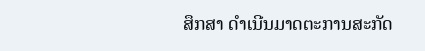ສຶກສາ ດຳເນີນມາດຕະການສະກັດ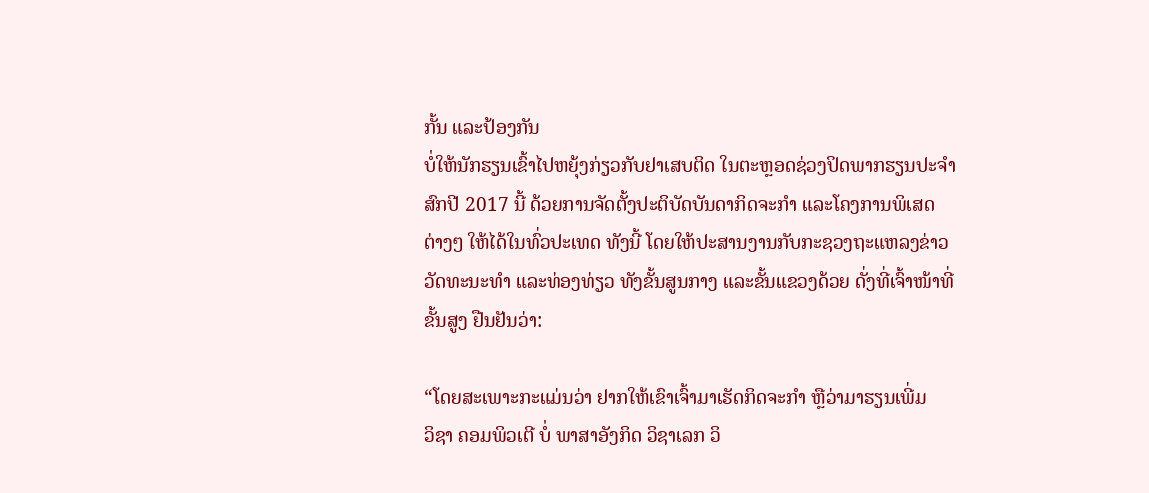ກັ້ນ ແລະປ້ອງກັນ
ບໍ່ໃຫ້ນັກຮຽນເຂົ້າໄປຫຍຸ້ງກ່ຽວກັບຢາເສບຕິດ ໃນຕະຫຼອດຊ່ວງປິດພາກຮຽນປະຈຳ
ສົກປີ 2017 ນີ້ ດ້ວຍການຈັດຕັ້ງປະຕິບັດບັນດາກິດຈະກຳ ແລະໂຄງການພິເສດ
ຕ່າງໆ ໃຫ້ໄດ້ໃນທົ່ວປະເທດ ທັງນີ້ ໂດຍໃຫ້ປະສານງານກັບກະຊວງຖະແຫລງຂ່າວ
ວັດທະນະທຳ ແລະທ່ອງທ່ຽວ ທັງຂັ້ນສູນກາງ ແລະຂັ້ນແຂວງດ້ວຍ ດັ່ງທີ່ເຈົ້າໜ້າທີ່
ຂັ້ນສູງ ຢືນຢັນວ່າ:

“ໂດຍສະເພາະກະແມ່ນວ່າ ຢາກໃຫ້ເຂົາເຈົ້າມາເຮັດກິດຈະກຳ ຫຼືວ່າມາຮຽນເພີ່ມ
ວິຊາ ຄອມພິວເຕີ ບໍ່ ພາສາອັງກິດ ວິຊາເລກ ວິ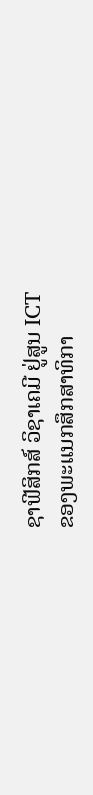ຊາຟີສິກສ໌ ວິຊາເຄມີ ຢູ່ສູນ ICT
ຂອງພະແນກສຶກສາທິກາ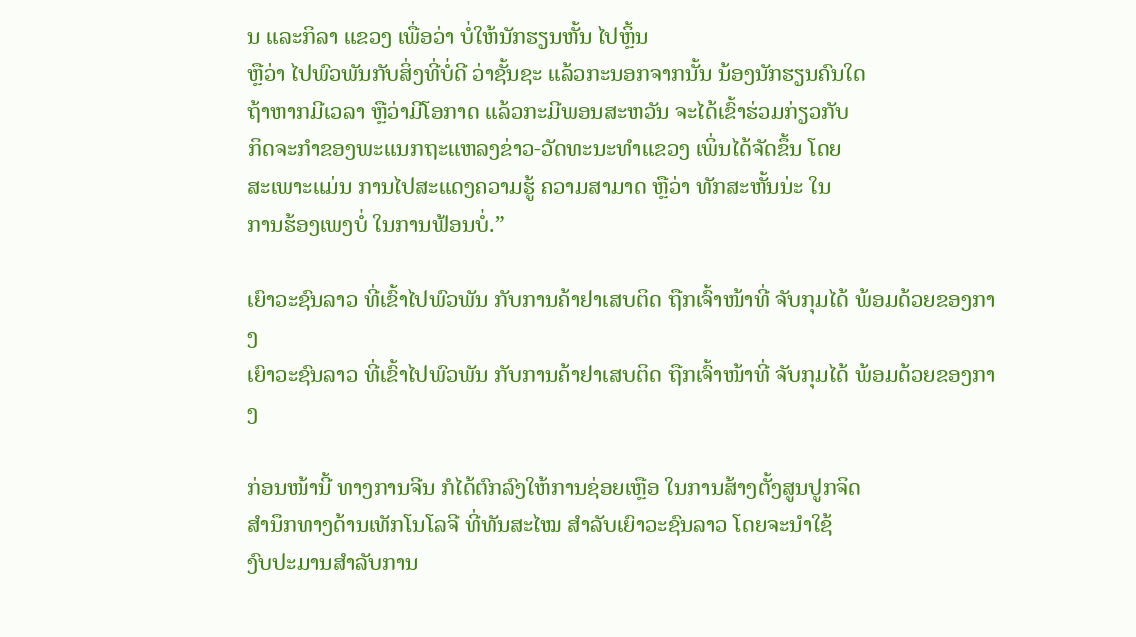ນ ແລະກິລາ ແຂວງ ເພື່ອວ່າ ບໍ່ໃຫ້ນັກຮຽນຫັ້ນ ໄປຫຼິ້ນ
ຫຼືວ່າ ໄປພົວພັນກັບສິ່ງທີ່ບໍ່ດີ ວ່າຊັ້ນຊະ ແລ້ວກະນອກຈາກນັ້ນ ນ້ອງນັກຮຽນຄົນໃດ
ຖ້າຫາກມີເວລາ ຫຼືວ່າມີໂອກາດ ແລ້ວກະມີພອນສະຫວັນ ຈະໄດ້ເຂົ້າຮ່ວມກ່ຽວກັບ
ກິດຈະກຳຂອງພະແນກຖະແຫລງຂ່າວ-ວັດທະນະທຳແຂວງ ເພິ່ນໄດ້ຈັດຂຶ້ນ ໂດຍ
ສະເພາະແມ່ນ ການໄປສະແດງຄວາມຮູ້ ຄວາມສາມາດ ຫຼືວ່າ ທັກສະຫັ້ນນ່ະ ໃນ
ການຮ້ອງເພງບໍ່ ໃນການຟ້ອນບໍ່.”

ເຍົາວະຊົນລາວ ທີ່ເຂົ້າໄປພົວພັນ ກັບການຄ້າຢາເສບຕິດ ຖືກເຈົ້າໜ້າທີ່ ຈັບກຸມໄດ້ ພ້ອມດ້ວຍຂອງກາງ
ເຍົາວະຊົນລາວ ທີ່ເຂົ້າໄປພົວພັນ ກັບການຄ້າຢາເສບຕິດ ຖືກເຈົ້າໜ້າທີ່ ຈັບກຸມໄດ້ ພ້ອມດ້ວຍຂອງກາງ

ກ່ອນໜ້ານີ້ ທາງການຈີນ ກໍໄດ້ຕົກລົງໃຫ້ການຊ່ອຍເຫຼືອ ໃນການສ້າງຕັ້ງສູນປູກຈິດ
ສຳນຶກທາງດ້ານເທັກໂນໂລຈີ ທີ່ທັນສະໄໝ ສຳລັບເຍົາວະຊົນລາວ ໂດຍຈະນຳໃຊ້
ງົບປະມານສຳລັບການ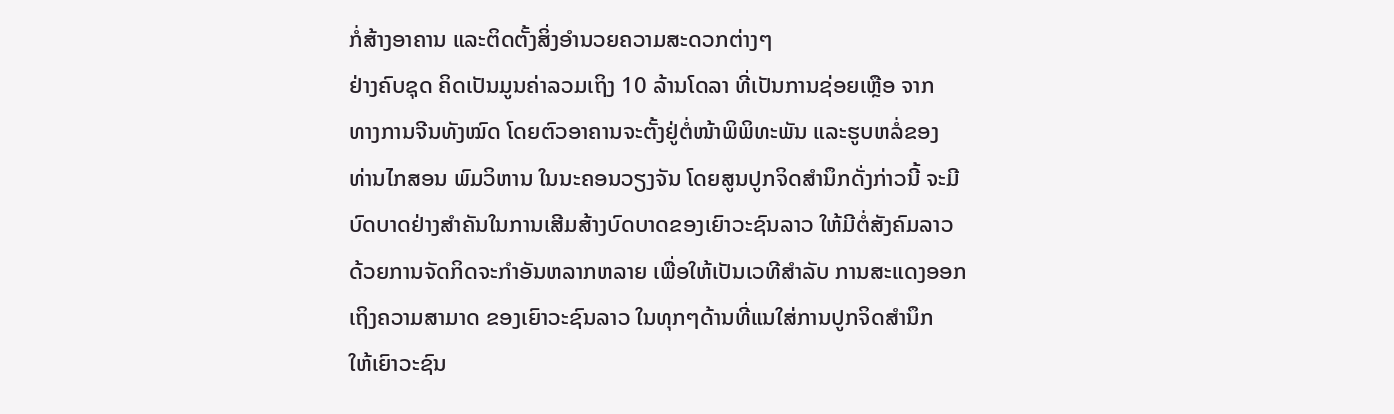ກໍ່ສ້າງອາຄານ ແລະຕິດຕັ້ງສິ່ງອຳນວຍຄວາມສະດວກຕ່າງໆ
ຢ່າງຄົບຊຸດ ຄິດເປັນມູນຄ່າລວມເຖິງ 10 ລ້ານໂດລາ ທີ່ເປັນການຊ່ອຍເຫຼືອ ຈາກ
ທາງການຈີນທັງໝົດ ໂດຍຕົວອາຄານຈະຕັ້ງຢູ່ຕໍ່ໜ້າພິພິທະພັນ ແລະຮູບຫລໍ່ຂອງ
ທ່ານໄກສອນ ພົມວິຫານ ໃນນະຄອນວຽງຈັນ ໂດຍສູນປູກຈິດສຳນຶກດັ່ງກ່າວນີ້ ຈະມີ
ບົດບາດຢ່າງສຳຄັນໃນການເສີມສ້າງບົດບາດຂອງເຍົາວະຊົນລາວ ໃຫ້ມີຕໍ່ສັງຄົມລາວ
ດ້ວຍການຈັດກິດຈະກຳອັນຫລາກຫລາຍ ເພື່ອໃຫ້ເປັນເວທີສຳລັບ ການສະແດງອອກ
ເຖິງຄວາມສາມາດ ຂອງເຍົາວະຊົນລາວ ໃນທຸກໆດ້ານທີ່ແນໃສ່ການປູກຈິດສຳນຶກ
ໃຫ້ເຍົາວະຊົນ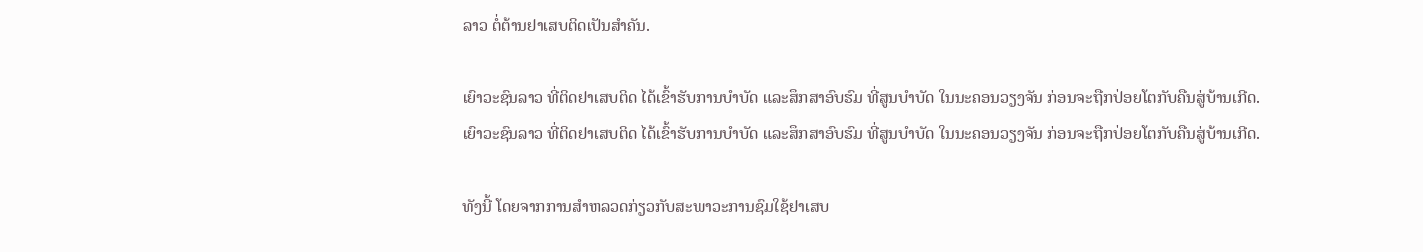ລາວ ຕໍ່ຕ້ານຢາເສບຕິດເປັນສຳຄັນ.

ເຍົາວະຊົນລາວ ທີ່ຕິດຢາເສບຕິດ ໄດ້ເຂົ້າຮັບການບຳບັດ ແລະສຶກສາອົບຮົມ ທີ່ສູນບຳບັດ ໃນນະຄອນວຽງຈັນ ກ່ອນຈະຖືກປ່ອຍໂຕກັບຄືນສູ່ບ້ານເກີດ.
ເຍົາວະຊົນລາວ ທີ່ຕິດຢາເສບຕິດ ໄດ້ເຂົ້າຮັບການບຳບັດ ແລະສຶກສາອົບຮົມ ທີ່ສູນບຳບັດ ໃນນະຄອນວຽງຈັນ ກ່ອນຈະຖືກປ່ອຍໂຕກັບຄືນສູ່ບ້ານເກີດ.

ທັງນີ້ ໂດຍຈາກການສຳຫລວດກ່ຽວກັບສະພາວະການຊົມໃຊ້ຢາເສບ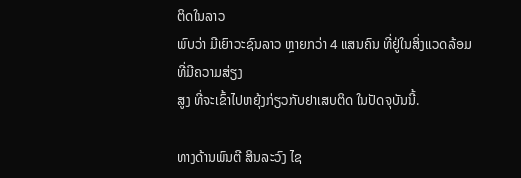ຕິດໃນລາວ
ພົບວ່າ ມີເຍົາວະຊົນລາວ ຫຼາຍກວ່າ 4 ແສນຄົນ ທີ່ຢູ່ໃນສິ່ງແວດລ້ອມທີ່ມີຄວາມສ່ຽງ
ສູງ ທີ່ຈະເຂົ້າໄປຫຍຸ້ງກ່ຽວກັບຢາເສບຕິດ ໃນປັດຈຸບັນນີ້.

ທາງດ້ານພົນຕີ ສິນລະວົງ ໄຊ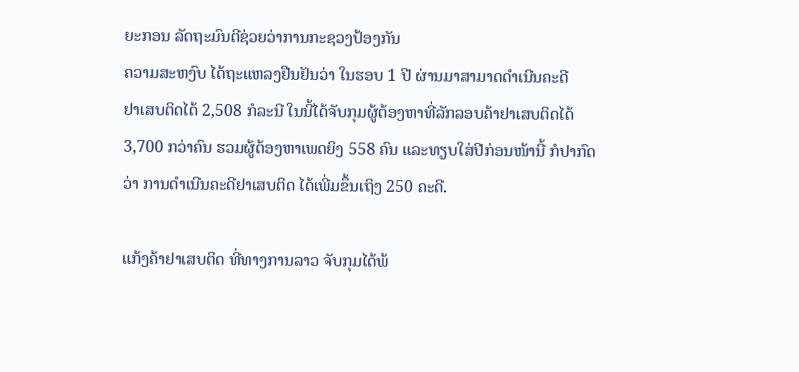ຍະກອນ ລັດຖະມົນຕີຊ່ວຍວ່າການກະຊວງປ້ອງກັນ
ຄວາມສະຫງົບ ໄດ້ຖະແຫລງຢືນຢັນວ່າ ໃນຮອບ 1 ປີ ຜ່ານມາສາມາດດຳເນີນຄະດີ
ຢາເສບຕິດໄດ້ 2,508 ກໍລະນີ ໃນນີ້ໄດ້ຈັບກຸມຜູ້ຕ້ອງຫາທີ່ລັກລອບຄ້າຢາເສບຕິດໄດ້
3,700 ກວ່າຄົນ ຮວມຜູ້ຕ້ອງຫາເພດຍິງ 558 ຄົນ ແລະທຽບໃສ່ປີກ່ອນໜ້ານີ້ ກໍປາກົດ
ວ່າ ການດຳເນີນຄະດີຢາເສບຕິດ ໄດ້ເພີ່ມຂຶ້ນເຖິງ 250 ຄະດີ.

ແກ້ງຄ້າຢາເສບຕິດ ທີ່ທາງການລາວ ຈັບກຸມໄດ້ພ້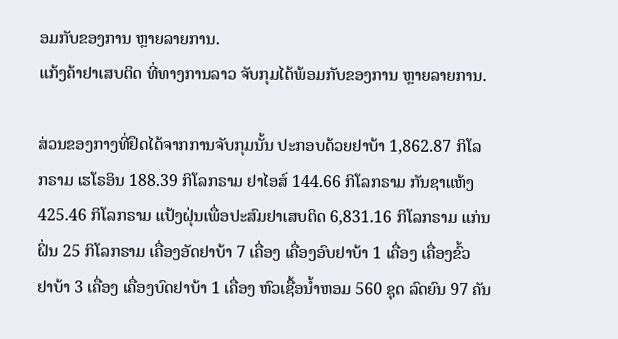ອມກັບຂອງການ ຫຼາຍລາຍການ.
ແກ້ງຄ້າຢາເສບຕິດ ທີ່ທາງການລາວ ຈັບກຸມໄດ້ພ້ອມກັບຂອງການ ຫຼາຍລາຍການ.

ສ່ວນຂອງກາງທີ່ຢຶດໄດ້ຈາກການຈັບກຸມນັ້ນ ປະກອບດ້ວຍຢາບ້າ 1,862.87 ກິໂລ
ກຣາມ ເຮໂຣອິນ 188.39 ກິໂລກຣາມ ຢາໄອສ໌ 144.66 ກິໂລກຣາມ ກັນຊາແຫ້ງ
425.46 ກິໂລກຣາມ ແປ້ງຝຸ່ນເພື່ອປະສົມຢາເສບຕິດ 6,831.16 ກິໂລກຣາມ ແກ່ນ
ຝິ່ນ 25 ກິໂລກຣາມ ເຄື່ອງອັດຢາບ້າ 7 ເຄື່ອງ ເຄື່ອງອົບຢາບ້າ 1 ເຄື່ອງ ເຄື່ອງຂົ້ວ
ຢາບ້າ 3 ເຄື່ອງ ເຄື່ອງບົດຢາບ້າ 1 ເຄື່ອງ ຫົວເຊື້ອນ້ຳຫອມ 560 ຊຸດ ລົດຍົນ 97 ຄັນ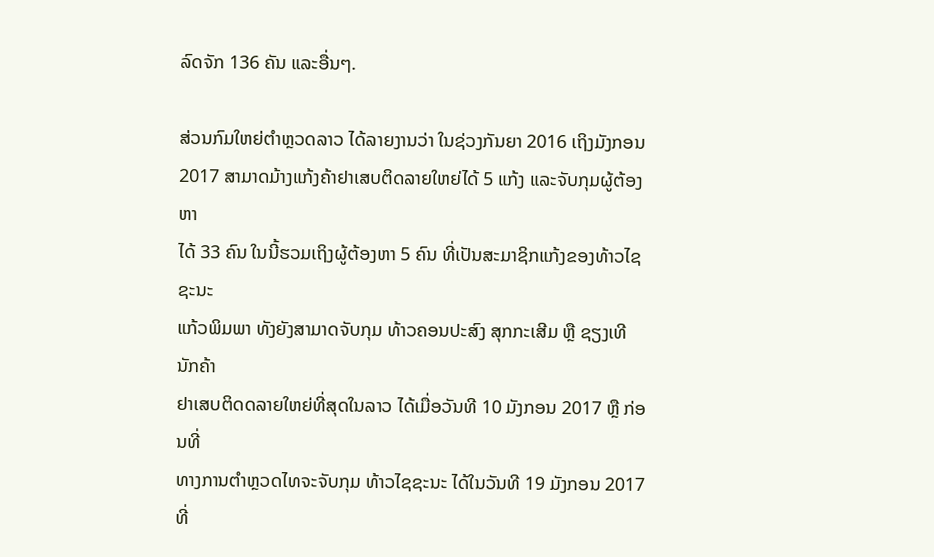ລົດຈັກ 136 ຄັນ ແລະອື່ນໆ.

ສ່ວນກົມໃຫຍ່ຕຳຫຼວດລາວ ໄດ້ລາຍງານວ່າ ໃນຊ່ວງກັນຍາ 2016 ເຖິງມັງກອນ
2017 ສາມາດມ້າງແກ້ງຄ້າຢາເສບຕິດລາຍໃຫຍ່ໄດ້ 5 ແກ້ງ ແລະຈັບກຸມຜູ້ຕ້ອງຫາ
ໄດ້ 33 ຄົນ ໃນນີ້ຮວມເຖິງຜູ້ຕ້ອງຫາ 5 ຄົນ ທີ່ເປັນສະມາຊິກແກ້ງຂອງທ້າວໄຊຊະນະ
ແກ້ວພິມພາ ທັງຍັງສາມາດຈັບກຸມ ທ້າວຄອນປະສົງ ສຸກກະເສີມ ຫຼື ຊຽງເທີ ນັກຄ້າ
ຢາເສບຕິດດລາຍໃຫຍ່ທີ່ສຸດໃນລາວ ໄດ້ເມື່ອວັນທີ 10 ມັງກອນ 2017 ຫຼື ກ່ອນທີ່
ທາງການຕຳຫຼວດໄທຈະຈັບກຸມ ທ້າວໄຊຊະນະ ໄດ້ໃນວັນທີ 19 ມັງກອນ 2017
ທີ່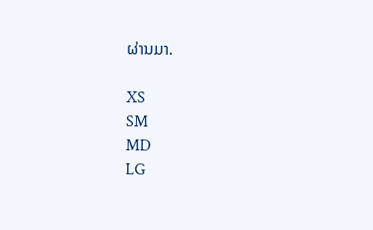ຜ່ານມາ.

XS
SM
MD
LG